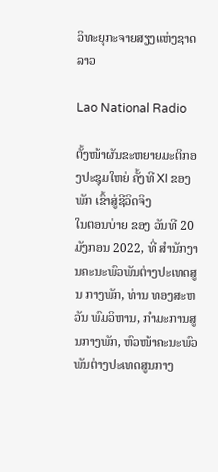ວິທະຍຸກະຈາຍສຽງແຫ່ງຊາດລາວ

Lao National Radio

ຕັ້ງໜ້າຜັນຂະຫຍາຍມະຕິກອງປະຊຸມໃຫຍ່ ຄັ້ງທີ XI ຂອງພັກ ເຂົ້າສູ່ຊີວິດຈິງ
ໃນຕອນບ່າຍ ຂອງ ວັນທີ 20 ມັງກອນ 2022, ທີ່ ສໍານັກງານຄະນະພົວພັນຕ່າງປະເທດສູນ ກາງພັກ, ທ່ານ ທອງສະຫວັນ ພົມວິຫານ, ກໍາມະການສູນກາງພັກ, ຫົວໜ້າຄະນະພົວພັນຕ່າງປະເທດສູນກາງ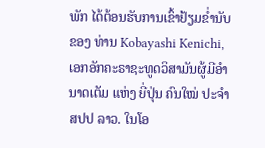ພັກ ໄດ້ຕ້ອນຮັບການເຂົ້າຢ້ຽມຂໍ່ານັບຂອງ ທ່ານ Kobayashi Kenichi, ເອກອັກຄະຣາຊະທູດວິສາມັນຜູ້ມີອໍານາດເຕັມ ແຫ່ງ ຍີ່ປຸ່ນ ຄົນໃໝ່ ປະຈໍາ ສປປ ລາວ. ໃນໂອ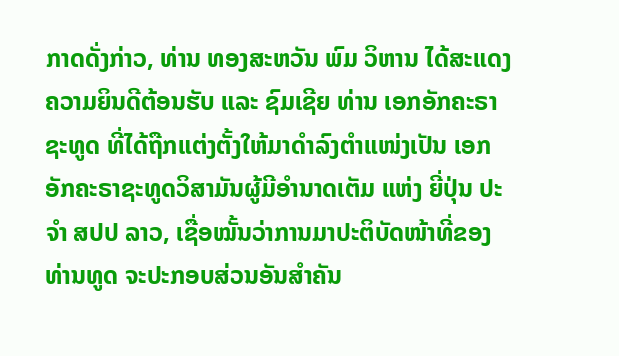ກາດດັ່ງກ່າວ, ທ່ານ ທອງສະຫວັນ ພົມ ວິຫານ ໄດ້ສະແດງຄວາມຍິນດີຕ້ອນຮັບ ແລະ ຊົມເຊີຍ ທ່ານ ເອກອັກຄະຣາຊະທູດ ທີ່ໄດ້ຖືກແຕ່ງຕັ້ງໃຫ້ມາດໍາລົງຕໍາແໜ່ງເປັນ ເອກອັກຄະຣາຊະທູດວິສາມັນຜູ້ມີອໍານາດເຕັມ ແຫ່ງ ຍີ່ປຸ່ນ ປະຈໍາ ສປປ ລາວ, ເຊື່ອໝັ້ນວ່າການມາປະຕິບັດໜ້າທີ່ຂອງ ທ່ານທູດ ຈະປະກອບສ່ວນອັນສໍາຄັນ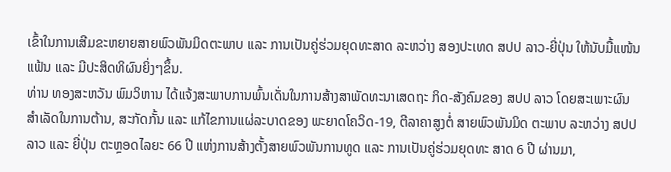ເຂົ້າໃນການເສີມຂະຫຍາຍສາຍພົວພັນມິດຕະພາບ ແລະ ການເປັນຄູ່ຮ່ວມຍຸດທະສາດ ລະຫວ່າງ ສອງປະເທດ ສປປ ລາວ-ຍີ່ປຸ່ນ ໃຫ້ນັບມື້ແໜ້ນແຟ້ນ ແລະ ມີປະສິດທິຜົນຍິ່ງໆຂຶ້ນ.
ທ່ານ ທອງສະຫວັນ ພົມວິຫານ ໄດ້ແຈ້ງສະພາບການພົ້ນເດັ່ນໃນການສ້າງສາພັດທະນາເສດຖະ ກິດ-ສັງຄົມຂອງ ສປປ ລາວ ໂດຍສະເພາະຜົນສໍາເລັດໃນການຕ້ານ, ສະກັດກັ້ນ ແລະ ແກ້ໄຂການແຜ່ລະບາດຂອງ ພະຍາດໂຄວິດ-19, ຕີລາຄາສູງຕໍ່ ສາຍພົວພັນມິດ ຕະພາບ ລະຫວ່າງ ສປປ ລາວ ແລະ ຍີ່ປຸ່ນ ຕະຫຼອດໄລຍະ 66 ປີ ແຫ່ງການສ້າງຕັ້ງສາຍພົວພັນການທູດ ແລະ ການເປັນຄູ່ຮ່ວມຍຸດທະ ສາດ 6 ປີ ຜ່ານມາ,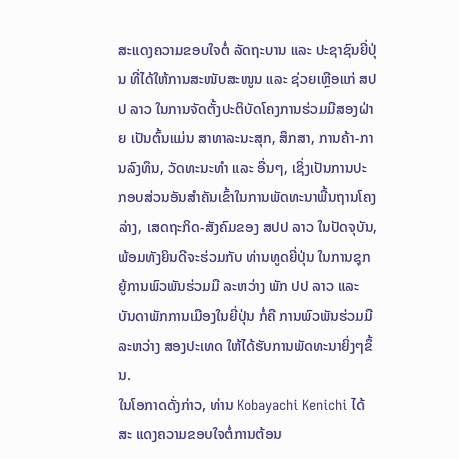ສະແດງຄວາມຂອບໃຈຕໍ່ ລັດຖະບານ ແລະ ປະຊາຊົນຍີ່ປຸ່ນ ທີ່ໄດ້ໃຫ້ການສະໜັບສະໜູນ ແລະ ຊ່ວຍເຫຼືອແກ່ ສປປ ລາວ ໃນການຈັດຕັ້ງປະຕິບັດໂຄງການຮ່ວມມືສອງຝ່າຍ ເປັນຕົ້ນແມ່ນ ສາທາລະນະສຸກ, ສຶກສາ, ການຄ້າ-ການລົງທຶນ, ວັດທະນະທໍາ ແລະ ອື່ນໆ, ເຊິ່ງເປັນການປະ ກອບສ່ວນອັນສໍາຄັນເຂົ້າໃນການພັດທະນາພື້ນຖານໂຄງລ່າງ, ເສດຖະກິດ-ສັງຄົມຂອງ ສປປ ລາວ ໃນປັດຈຸບັນ, ພ້ອມທັງຍິນດີຈະຮ່ວມກັບ ທ່ານທູດຍີ່ປຸ່ນ ໃນການຊຸກຍູ້ການພົວພັນຮ່ວມມື ລະຫວ່າງ ພັກ ປປ ລາວ ແລະ ບັນດາພັກການເມືອງໃນຍີ່ປຸ່ນ ກໍ່ຄື ການພົວພັນຮ່ວມມື ລະຫວ່າງ ສອງປະເທດ ໃຫ້ໄດ້ຮັບການພັດທະນາຍິ່ງໆຂຶ້ນ.
ໃນໂອກາດດັ່ງກ່າວ, ທ່ານ Kobayachi Kenichi ໄດ້ສະ ແດງຄວາມຂອບໃຈຕໍ່ການຕ້ອນ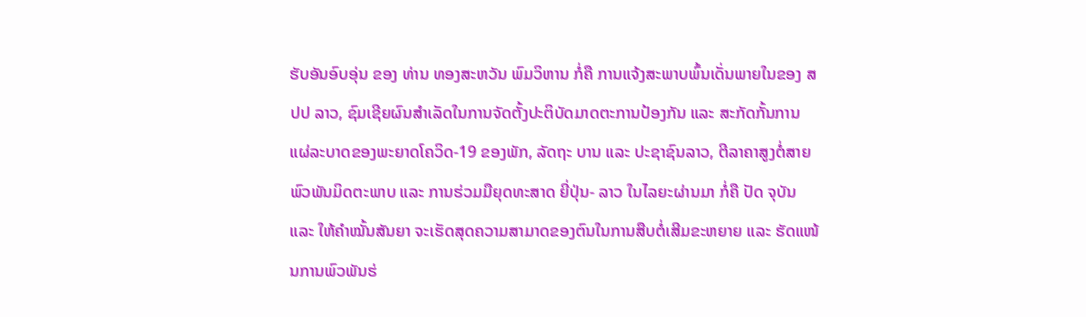ຮັບອັນອົບອຸ່ນ ຂອງ ທ່ານ ທອງສະຫວັນ ພົມວິຫານ ກໍ່ຄື ການແຈ້ງສະພາບພົ້ນເດັ່ນພາຍໃນຂອງ ສປປ ລາວ, ຊົມເຊີຍຜົນສໍາເລັດໃນການຈັດຕັ້ງປະຕິບັດມາດຕະການປ້ອງກັນ ແລະ ສະກັດກັ້ນການແຜ່ລະບາດຂອງພະຍາດໂຄວິດ-19 ຂອງພັກ, ລັດຖະ ບານ ແລະ ປະຊາຊົນລາວ, ຕີລາຄາສູງຕໍ່ສາຍພົວພັນມິດຕະພາບ ແລະ ການຮ່ວມມືຍຸດທະສາດ ຍີ່ປຸ່ນ- ລາວ ໃນໄລຍະຜ່ານມາ ກໍ່ຄື ປັດ ຈຸບັນ ແລະ ໃຫ້ຄໍາໝັ້ນສັນຍາ ຈະເຮັດສຸດຄວາມສາມາດຂອງຕົນໃນການສືບຕໍ່ເສີມຂະຫຍາຍ ແລະ ຮັດແໜ້ນການພົວພັນຮ່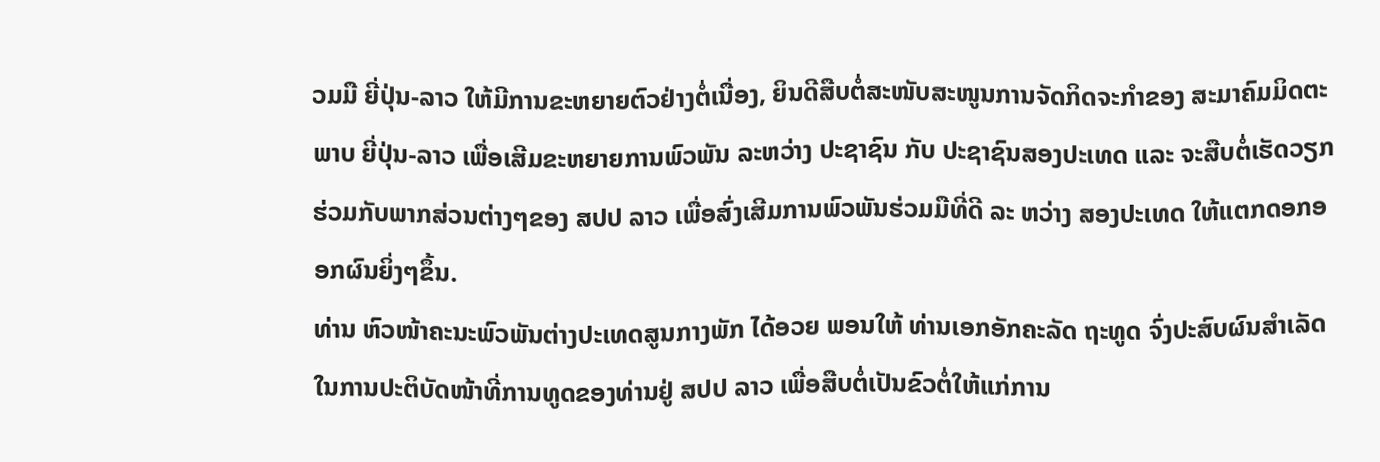ວມມື ຍີ່ປຸ່ນ-ລາວ ໃຫ້ມີການຂະຫຍາຍຕົວຢ່າງຕໍ່ເນື່ອງ, ຍິນດີສືບຕໍ່ສະໜັບສະໜູນການຈັດກິດຈະກໍາຂອງ ສະມາຄົມມິດຕະ ພາບ ຍີ່ປຸ່ນ-ລາວ ເພື່ອເສີມຂະຫຍາຍການພົວພັນ ລະຫວ່າງ ປະຊາຊົນ ກັບ ປະຊາຊົນສອງປະເທດ ແລະ ຈະສືບຕໍ່ເຮັດວຽກຮ່ວມກັບພາກສ່ວນຕ່າງໆຂອງ ສປປ ລາວ ເພື່ອສົ່ງເສີມການພົວພັນຮ່ວມມືທີ່ດີ ລະ ຫວ່າງ ສອງປະເທດ ໃຫ້ແຕກດອກອອກຜົນຍິ່ງໆຂຶ້ນ.
ທ່ານ ຫົວໜ້າຄະນະພົວພັນຕ່າງປະເທດສູນກາງພັກ ໄດ້ອວຍ ພອນໃຫ້ ທ່ານເອກອັກຄະລັດ ຖະທູດ ຈົ່ງປະສົບຜົນສຳເລັດໃນການປະຕິບັດໜ້າທີ່ການທູດຂອງທ່ານຢູ່ ສປປ ລາວ ເພື່ອສືບຕໍ່ເປັນຂົວຕໍ່ໃຫ້ແກ່ການ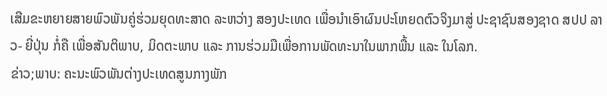ເສີມຂະຫຍາຍສາຍພົວພັນຄູ່ຮ່ວມຍຸດທະສາດ ລະຫວ່າງ ສອງປະເທດ ເພື່ອນໍາເອົາຜົນປະໂຫຍດຕົວຈິງມາສູ່ ປະຊາຊົນສອງຊາດ ສປປ ລາວ- ຍີ່ປຸ່ນ ກໍ່ຄື ເພື່ອສັນຕິພາບ, ມິດຕະພາບ ແລະ ການຮ່ວມມືເພື່ອການພັດທະນາໃນພາກພື້ນ ແລະ ໃນໂລກ.
ຂ່າວ;ພາບ: ຄະນະພົວພັນຕ່າງປະເທດສູນກາງພັກ